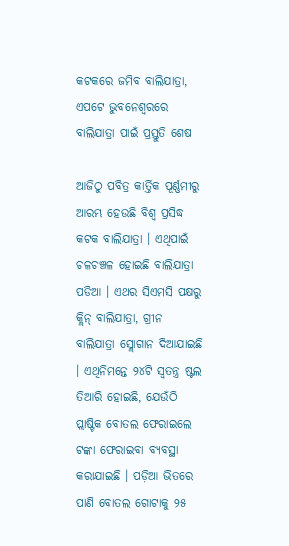କଟକରେ ଜମିବ ବାଲିଯାତ୍ରା, ଏପଟେ ଭୁବନେଶ୍ବରରେ ବାଲିଯାତ୍ରା ପାଇଁ ପ୍ରସ୍ତୁତି ଶେଷ

ଆଜିଠୁ ପବିତ୍ର କାର୍ତ୍ତିକ ପୂର୍ଣ୍ଣମୀରୁ ଆରମ୍ଭ ହେଉଛି ବିଶ୍ୱ ପ୍ରସିଦ୍ଧ କଟକ ବାଲିଯାତ୍ରା । ଏଥିପାଇଁ ଚଳଚଞ୍ଚଳ ହୋଇଛି ବାଲିଯାତ୍ରା ପଡିଆ । ଏଥର ସିଏମସି ପକ୍ଷରୁ କ୍ଲିନ୍ ବାଲିଯାତ୍ରା, ଗ୍ରୀନ ବାଲିଯାତ୍ରା ସ୍ଲୋଗାନ ଦିଆଯାଇଛି । ଏଥିନିମନ୍ତେ ୨୪ଟି ସ୍ୱତନ୍ତ୍ର ଷ୍ଟଲ ତିଆରି ହୋଇଛି, ଯେଉଁଠି ପ୍ଲାଷ୍ଟିକ ବୋତଲ ଫେରାଇଲେ ଟଙ୍କା ଫେରାଇବା ବ୍ୟବସ୍ଥା କରାଯାଇଛି । ପଡ଼ିଆ ଭିତରେ ପାଣି ବୋତଲ ଗୋଟାକୁ ୨୫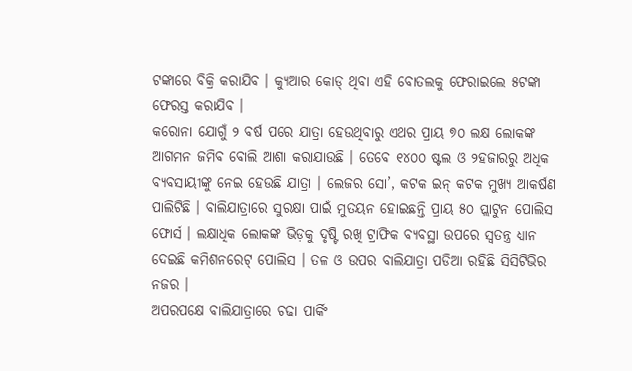ଟଙ୍କାରେ ବିକ୍ରି କରାଯିବ । କ୍ୟୁଆର କୋଡ୍ ଥିବା ଏହି ବୋତଲକୁ ଫେରାଇଲେ ୫ଟଙ୍କା ଫେରସ୍ତ କରାଯିବ ।
କରୋନା ଯୋଗୁଁ ୨ ବର୍ଷ ପରେ ଯାତ୍ରା ହେଉଥିବାରୁ ଏଥର ପ୍ରାୟ ୭୦ ଲକ୍ଷ ଲୋକଙ୍କ ଆଗମନ ଜମିବ ବୋଲି ଆଶା କରାଯାଉଛି । ତେବେ ୧୪୦୦ ଷ୍ଟଲ ଓ ୨ହଜାରରୁ ଅଧିକ ବ୍ୟବସାୟୀଙ୍କୁ ନେଇ ହେଉଛି ଯାତ୍ରା । ଲେଜର ସୋ’, କଟକ ଇନ୍ କଟକ ମୁଖ୍ୟ ଆକର୍ଷଣ ପାଲିଟିଛି । ବାଲିଯାତ୍ରାରେ ସୁରକ୍ଷା ପାଇଁ ମୁତୟନ ହୋଇଛନ୍ତି ପ୍ରାୟ ୫୦ ପ୍ଲାଟୁନ ପୋଲିସ ଫୋର୍ସ । ଲକ୍ଷାଧିକ ଲୋକଙ୍କ ଭିଡ଼କୁ ଦୃଷ୍ଟି ରଖି ଟ୍ରାଫିକ ବ୍ୟବସ୍ଥା ଉପରେ ସ୍ୱତନ୍ତ୍ର ଧ୍ୟାନ ଦେଇଛି କମିଶନରେଟ୍ ପୋଲିସ । ତଳ ଓ ଉପର ବାଲିଯାତ୍ରା ପଡିଆ ରହିଛି ସିସିଟିଭିର ନଜର ।
ଅପରପକ୍ଷେ ବାଲିଯାତ୍ରାରେ ଚଢା ପାର୍କିଂ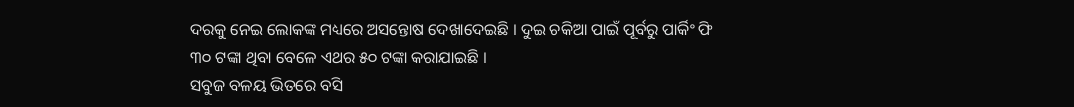ଦରକୁ ନେଇ ଲୋକଙ୍କ ମଧ୍ୟରେ ଅସନ୍ତୋଷ ଦେଖାଦେଇଛି । ଦୁଇ ଚକିଆ ପାଇଁ ପୂର୍ବରୁ ପାର୍କିଂ ଫି ୩୦ ଟଙ୍କା ଥିବା ବେଳେ ଏଥର ୫୦ ଟଙ୍କା କରାଯାଇଛି ।
ସବୁଜ ବଳୟ ଭିତରେ ବସି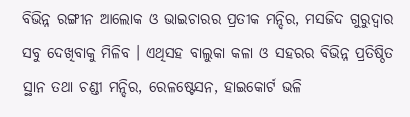ବିଭିନ୍ନ ରଙ୍ଗୀନ ଆଲୋକ ଓ ଭାଇଚାରର ପ୍ରତୀକ ମନ୍ଦିର, ମସଜିଦ ଗୁରୁଦ୍ଵାର ସବୁ ଦେଖିବାକୁ ମିଳିବ । ଏଥିସହ ବାଲୁକା କଳା ଓ ସହରର ବିଭିନ୍ନ ପ୍ରତିଷ୍ଠିତ ସ୍ଥାନ ତଥା ଚଣ୍ଡୀ ମନ୍ଦିର, ରେଳଷ୍ଟେସନ, ହାଇକୋର୍ଟ ଭଳି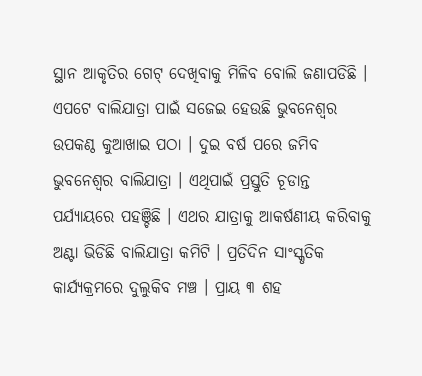ସ୍ଥାନ ଆକୃତିର ଗେଟ୍ ଦେଖିବାକୁ ମିଳିବ ବୋଲି ଜଣାପଡିଛି ।
ଏପଟେ ବାଲିଯାତ୍ରା ପାଇଁ ସଜେଇ ହେଉଛି ଭୁବନେଶ୍ୱର ଉପକଣ୍ଠ କୁଆଖାଇ ପଠା । ଦୁଇ ବର୍ଷ ପରେ ଜମିବ ଭୁବନେଶ୍ୱର ବାଲିଯାତ୍ରା । ଏଥିପାଇଁ ପ୍ରସ୍ତୁତି ଚୂଡାନ୍ତ ପର୍ଯ୍ୟାୟରେ ପହଞ୍ଚିଛି । ଏଥର ଯାତ୍ରାକୁ ଆକର୍ଷଣୀୟ କରିବାକୁ ଅଣ୍ଟା ଭିଡିଛି ବାଲିଯାତ୍ରା କମିଟି । ପ୍ରତିଦିନ ସାଂସ୍କୃତିକ କାର୍ଯ୍ୟକ୍ରମରେ ଦୁଲୁକିବ ମଞ୍ଚ । ପ୍ରାୟ ୩ ଶହ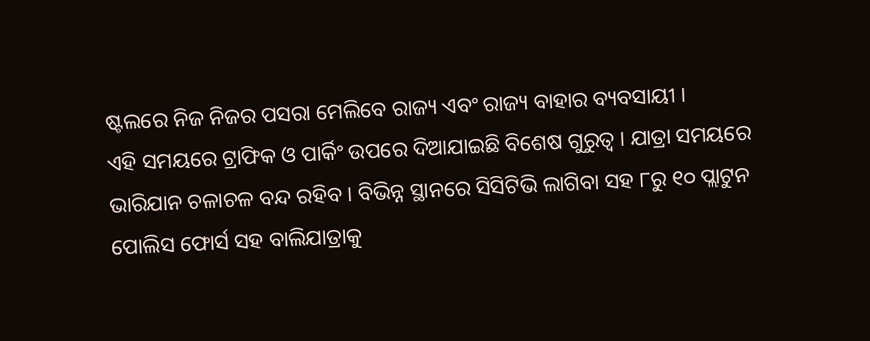ଷ୍ଟଲରେ ନିଜ ନିଜର ପସରା ମେଲିବେ ରାଜ୍ୟ ଏବଂ ରାଜ୍ୟ ବାହାର ବ୍ୟବସାୟୀ ।
ଏହି ସମୟରେ ଟ୍ରାଫିକ ଓ ପାର୍କିଂ ଉପରେ ଦିଆଯାଇଛି ବିଶେଷ ଗୁରୁତ୍ୱ । ଯାତ୍ରା ସମୟରେ ଭାରିଯାନ ଚଳାଚଳ ବନ୍ଦ ରହିବ । ବିଭିନ୍ନ ସ୍ଥାନରେ ସିସିଟିଭି ଲାଗିବା ସହ ୮ରୁ ୧୦ ପ୍ଲାଟୁନ ପୋଲିସ ଫୋର୍ସ ସହ ବାଲିଯାତ୍ରାକୁ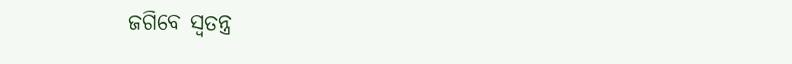ଜଗିବେ ସ୍ୱତନ୍ତ୍ର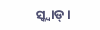ସ୍କ୍ୱାଡ୍ ।